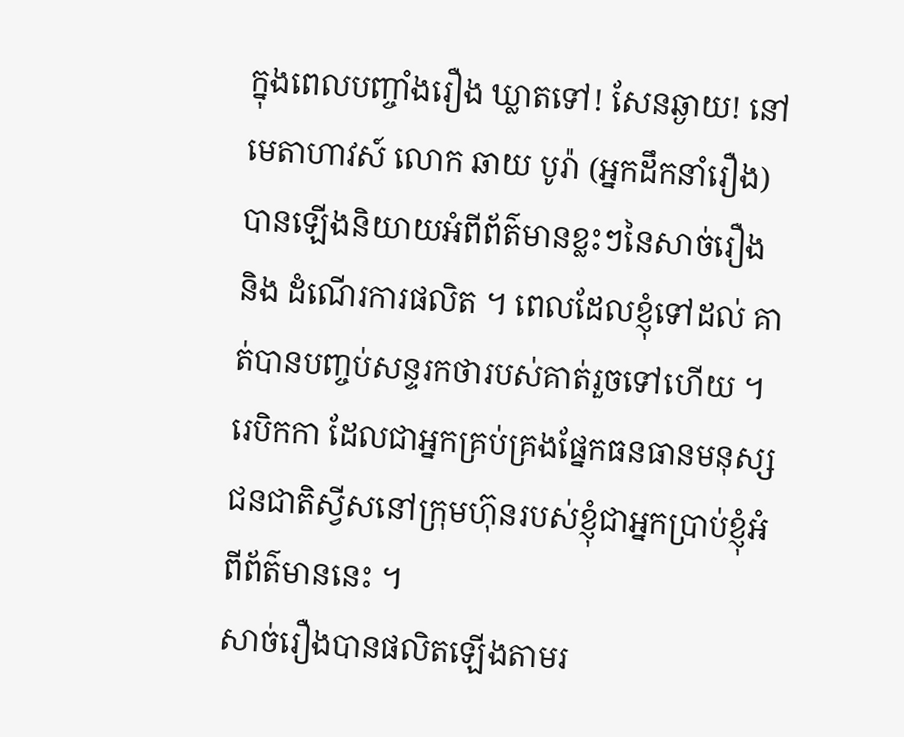ក្នុងពេលបញ្ចាំងរឿង ឃ្លាតទៅ! សែនឆ្ងាយ! នៅមេតាហាវស៍ លោក ឆាយ បូរ៉ា (អ្នកដឹកនាំរឿង) បានឡើងនិយាយអំពីព័ត៌មានខ្លះៗនៃសាច់រឿង និង ដំណើរការផលិត ។ ពេលដែលខ្ញុំទៅដល់ គាត់បានបញ្ចប់សន្ទរកថារបស់គាត់រួចទៅហើយ ។ រេបិកកា ដែលជាអ្នកគ្រប់គ្រងផ្នែកធនធានមនុស្ស ជនជាតិស្វីសនៅក្រុមហ៊ុនរបស់ខ្ញុំជាអ្នកប្រាប់ខ្ញុំអំពីព័ត៌មាននេះ ។
សាច់រឿងបានផលិតឡើងតាមរ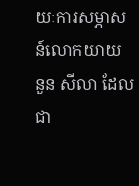យៈការសម្ភាសន៍លោកយាយ នួន សីលា ដែលជា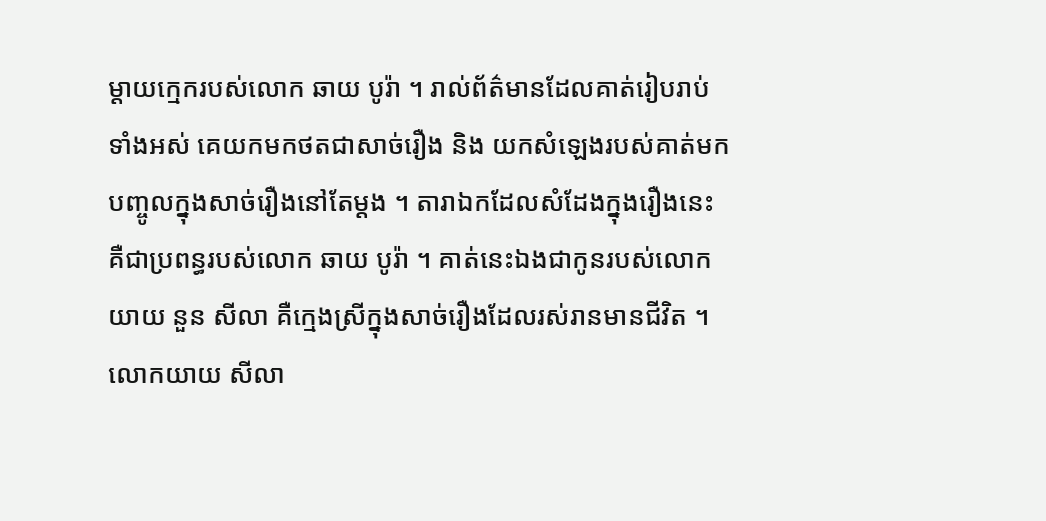ម្ដាយក្មេករបស់លោក ឆាយ បូរ៉ា ។ រាល់ព័ត៌មានដែលគាត់រៀបរាប់ទាំងអស់ គេយកមកថតជាសាច់រឿង និង យកសំឡេងរបស់គាត់មកបញ្ចូលក្នុងសាច់រឿងនៅតែម្ដង ។ តារាឯកដែលសំដែងក្នុងរឿងនេះ គឺជាប្រពន្ធរបស់លោក ឆាយ បូរ៉ា ។ គាត់នេះឯងជាកូនរបស់លោកយាយ នួន សីលា គឺក្មេងស្រីក្នុងសាច់រឿងដែលរស់រានមានជីវិត ។ លោកយាយ សីលា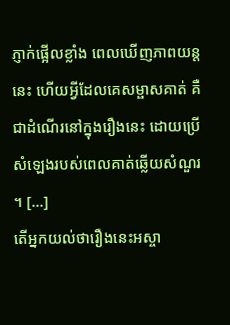ភ្ញាក់ផ្អើលខ្លាំង ពេលឃើញភាពយន្តនេះ ហើយអ្វីដែលគេសម្ផាសគាត់ គឺជាដំណើរនៅក្នុងរឿងនេះ ដោយប្រើសំឡេងរបស់ពេលគាត់ឆ្លើយសំណួរ ។ […]
តើអ្នកយល់ថារឿងនេះអស្ចា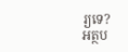រ្យទេ?
អត្ថប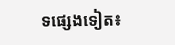ទផ្សេងទៀត៖